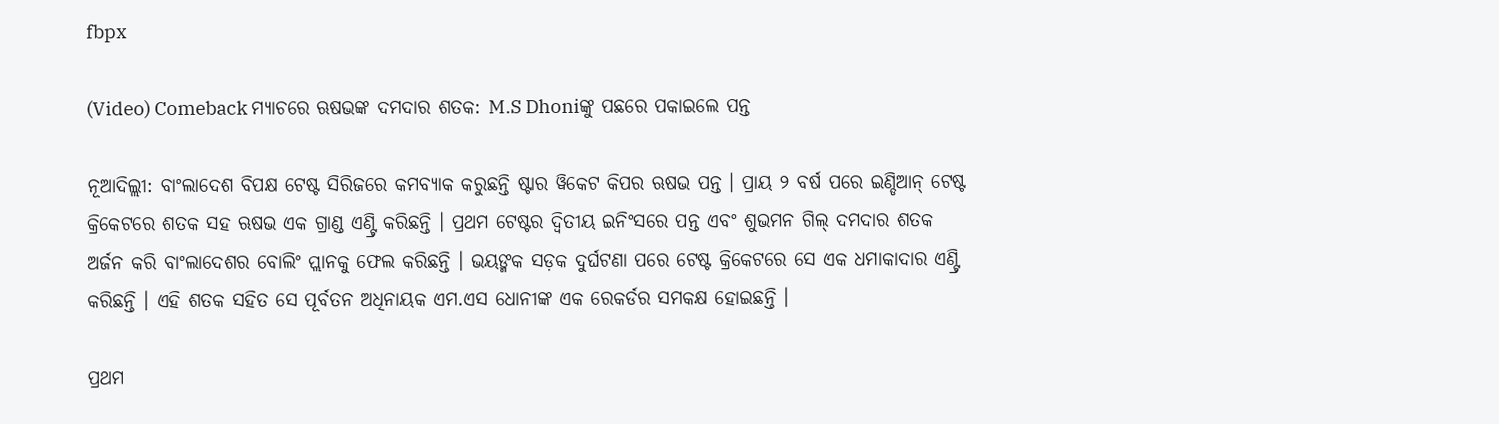fbpx

(Video) Comeback ମ୍ୟାଚରେ ଋଷଭଙ୍କ ଦମଦାର ଶତକ: M.S Dhoniଙ୍କୁ ପଛରେ ପକାଇଲେ ପନ୍ତ

ନୂଆଦିଲ୍ଲୀ: ବାଂଲାଦେଶ ବିପକ୍ଷ ଟେଷ୍ଟ ସିରିଜରେ କମବ୍ୟାକ କରୁଛନ୍ତି ଷ୍ଟାର ୱିକେଟ କିପର ଋଷଭ ପନ୍ତ । ପ୍ରାୟ ୨ ବର୍ଷ ପରେ ଇଣ୍ଡିଆନ୍ ଟେଷ୍ଟ କ୍ରିକେଟରେ ଶତକ ସହ ଋଷଭ ଏକ ଗ୍ରାଣ୍ଡ ଏଣ୍ଟ୍ରି କରିଛନ୍ତି । ପ୍ରଥମ ଟେଷ୍ଟର ଦ୍ୱିତୀୟ ଇନିଂସରେ ପନ୍ତ ଏବଂ ଶୁଭମନ ଗିଲ୍ ଦମଦାର ଶତକ ଅର୍ଜନ କରି ବାଂଲାଦେଶର ବୋଲିଂ ପ୍ଲାନକୁ ଫେଲ କରିଛନ୍ତି । ଭୟଙ୍ମକ ସଡ଼କ ଦୁର୍ଘଟଣା ପରେ ଟେଷ୍ଟ କ୍ରିକେଟରେ ସେ ଏକ ଧମାକାଦାର ଏଣ୍ଟ୍ରି କରିଛନ୍ତି । ଏହି ଶତକ ସହିତ ସେ ପୂର୍ବତନ ଅଧିନାୟକ ଏମ.ଏସ ଧୋନୀଙ୍କ ଏକ ରେକର୍ଡର ସମକକ୍ଷ ହୋଇଛନ୍ତି ।

ପ୍ରଥମ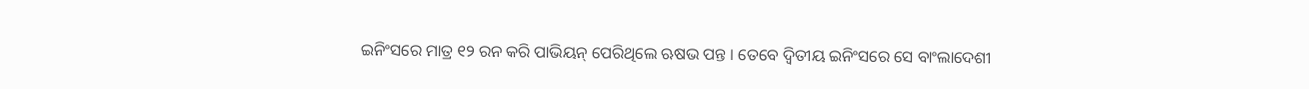ଇନିଂସରେ ମାତ୍ର ୧୨ ରନ କରି ପାଭିୟନ୍ ପେରିଥିଲେ ଋଷଭ ପନ୍ତ । ତେବେ ଦ୍ୱିତୀୟ ଇନିଂସରେ ସେ ବାଂଲାଦେଶୀ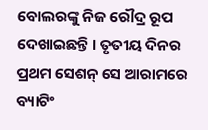ବୋଲରଙ୍କୁ ନିଜ ରୌଦ୍ର ରୂପ ଦେଖାଇଛନ୍ତି । ତୃତୀୟ ଦିନର ପ୍ରଥମ ସେଶନ୍ ସେ ଆରାମରେ ବ୍ୟାଟିଂ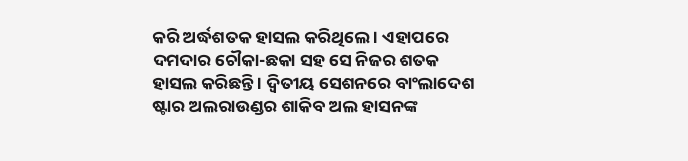କରି ଅର୍ଦ୍ଧଶତକ ହାସଲ କରିଥିଲେ । ଏହାପରେ ଦମଦାର ଚୌକା-ଛକା ସହ ସେ ନିଜର ଶତକ ହାସଲ କରିଛନ୍ତି । ଦ୍ୱିତୀୟ ସେଶନରେ ବାଂଲାଦେଶ ଷ୍ଟାର ଅଲରାଉଣ୍ଡର ଶାକିବ ଅଲ ହାସନଙ୍କ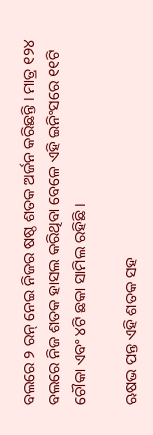ବଲରେ ୨ ରନ୍ ନେଇ ନିଜର ଷଷ୍ଠ ଶତକ ଅର୍ଜନ କରିଛନ୍ତି । ମାତ୍ର ୧୨୪ ବଲରେ ନିଜ ଶତକ ହାସଲ କରିଥିବା ବେଳେ ଏହି ଇନିଂସରେ ୧୧ଟି ଚୌକା ଏବଂ ୪ଟି ଛକା ସାମିଲ ରହିଛି ।

ଋଷଭ ପନ୍ତ ଏହି ଶତକ ସହ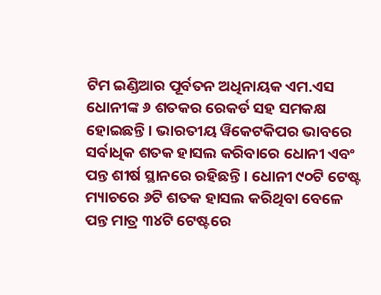ଟିମ ଇଣ୍ଡିଆର ପୂର୍ବତନ ଅଧିନାୟକ ଏମ.ଏସ ଧୋନୀଙ୍କ ୬ ଶତକର ରେକର୍ଡ ସହ ସମକକ୍ଷ ହୋଇଛନ୍ତି । ଭାରତୀୟ ୱିକେଟକିପର ଭାବରେ ସର୍ବାଧିକ ଶତକ ହାସଲ କରିବାରେ ଧୋନୀ ଏବଂ ପନ୍ତ ଶୀର୍ଷ ସ୍ଥାନରେ ରହିଛନ୍ତି । ଧୋନୀ ୯୦ଟି ଟେଷ୍ଟ ମ୍ୟାଚରେ ୬ଟି ଶତକ ହାସଲ କରିଥିବା ବେଳେ ପନ୍ତ ମାତ୍ର ୩୪ଟି ଟେଷ୍ଟରେ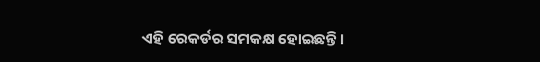ଏହି ରେକର୍ଡର ସମକକ୍ଷ ହୋଇଛନ୍ତି ।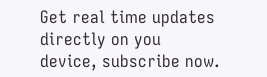Get real time updates directly on you device, subscribe now.